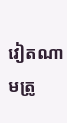វៀតណាមត្រូ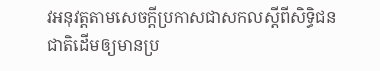វអនុវត្តតាមសេចក្តីប្រកាសជាសកលស្តីពីសិទ្ធិជនជាតិដើមឲ្យមានប្រ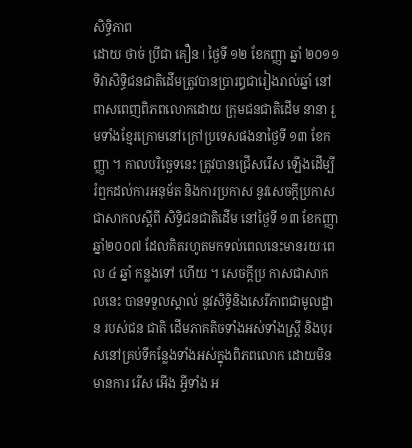សិទ្ធិភាព
ដោយ ថាច់ ប្រីជា គឿន l ថ្ងៃទី ១២ ខែកញ្ញា ឆ្នាំ ២០១១
ទិវាសិទ្ធិជនជាតិដើមត្រូវបានប្រារឰជារៀងរាល់ឆ្នាំ នៅពាសពេញពិភពលោកដោយ ក្រុមជនជាតិដើម នានា រួមទាំងខ្មែរក្រោមនៅក្រៅប្រទេសផងនាថ្ងៃទី ១៣ ខែកញ្ញា ។ កាលបរិច្ឆេទនេះ ត្រូវបានជ្រើសរើស ឡើងដើម្បី រំឮកដល់ការអនុម័ត និងការប្រកាស នូវសេចក្តីប្រកាសជាសាកលស្តីពី សិទ្ធិជនជាតិដើម នៅថ្ងៃទី ១៣ ខែកញ្ញា ឆ្នាំ២០០៧ ដែលគិតរហូតមកទល់ពេលនេះមានរយៈពេល ៤ ឆ្នាំ កន្លងទៅ ហើយ ។ សេចក្តីប្រ កាសជាសាកលនេះ បានទទួលស្គាល់ នូវសិទ្ធិនិងសេរីភាពជាមូលដ្ឋាន របស់ជន ជាតិ ដើមភាគតិចទាំងអស់ទាំងស្ត្រី និងបុរសនៅគ្រប់ទីកន្លែងទាំងអស់ក្នុងពិភពលោក ដោយមិនមានការ រើស អើង អ្វីទាំង អ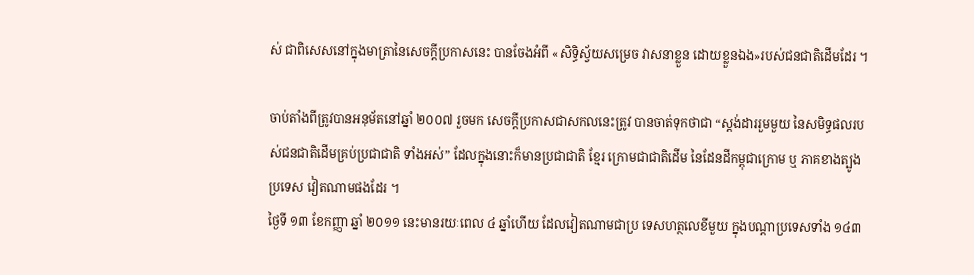ស់ ជាពិសេសនៅក្នុងមាត្រានៃសេចក្តីប្រកាសនេះ បានចែងអំពី «សិទ្ធិស្វ័យសម្រេច វាសនាខ្លួន ដោយខ្លួនឯង»របស់ជនជាតិដើមដែរ ។

ចាប់តាំងពីត្រូវបានអនុម័តនៅឆ្នាំ ២០០៧ រួចមក សេចក្តីប្រកាសជាសកលនេះត្រូវ បានចាត់ទុកថាជា “ស្តង់ដាររួមមួយ នៃសមិទ្ធផលរបស់ជនជាតិដើមគ្រប់ប្រជាជាតិ ទាំងអស់” ដែលក្នុងនោះក៏មានប្រជាជាតិ ខ្មែរ ក្រោមជាជាតិដើម នៃដែនដីកម្ពុជាក្រោម ឬ ភាគខាងត្បូងប្រទេស វៀតណាមផងដែរ ។
ថ្ងៃទី ១៣ ខែកញ្ញា ឆ្នាំ ២០១១ នេះមានរយៈពេល ៤ ឆ្នាំហើយ ដែលវៀតណាមជាប្រ ទេសហត្ថលេខីមួយ ក្នុងបណ្ដាប្រទេសទាំង ១៤៣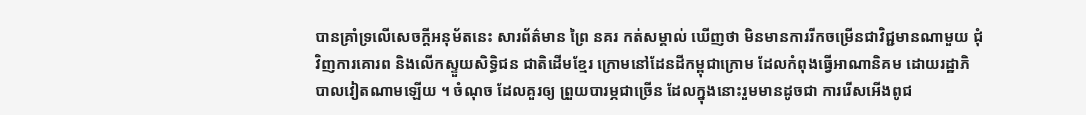បានគ្រាំទ្រលើសេចក្តីអនុម័តនេះ សារព័ត៌មាន ព្រៃ នគរ កត់សម្គាល់ ឃើញថា មិនមានការរីកចម្រើនជាវិជ្ជមានណាមួយ ជុំវិញការគោរព និងលើកស្ទួយសិទ្ធិជន ជាតិដើមខ្មែរ ក្រោមនៅដែនដីកម្ពុជាក្រោម ដែលកំពុងធ្វើអាណានិគម ដោយរដ្ឋាភិបាលវៀតណាមឡើយ ។ ចំណុច ដែលគួរឲ្យ ព្រួយបារម្ភជាច្រើន ដែលក្នុងនោះរួមមានដូចជា ការរើសអើងពូជ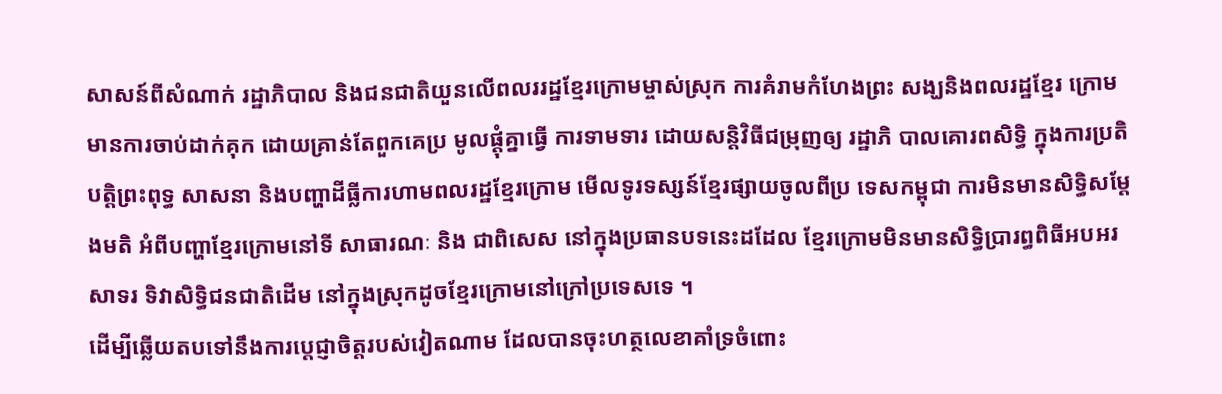សាសន៍ពីសំណាក់ រដ្ឋាភិបាល និងជនជាតិយួនលើពលររដ្ឋខ្មែរក្រោមម្ចាស់ស្រុក ការគំរាមកំហែងព្រះ សង្ឃនិងពលរដ្ឋខ្មែរ ក្រោម មានការចាប់ដាក់គុក ដោយគ្រាន់តែពួកគេប្រ មូលផ្តុំគ្នាធ្វើ ការទាមទារ ដោយសន្តិវិធីជម្រុញឲ្យ រដ្ឋាភិ បាលគោរពសិទ្ធិ ក្នុងការប្រតិបត្តិព្រះពុទ្ធ សាសនា និងបញ្ហាដីធ្លីការហាមពលរដ្ឋខ្មែរក្រោម មើលទូរទស្សន៍ខ្មែរផ្សាយចូលពីប្រ ទេសកម្ពុជា ការមិនមានសិទ្ធិសម្តែងមតិ អំពីបញ្ហាខ្មែរក្រោមនៅទី សាធារណៈ និង ជាពិសេស នៅក្នុងប្រធានបទនេះដដែល ខ្មែរក្រោមមិនមានសិទ្ធិប្រារព្ធពិធីអបអរសាទរ ទិវាសិទ្ធិជនជាតិដើម នៅក្នុងស្រុកដូចខ្មែរក្រោមនៅក្រៅប្រទេសទេ ។
ដើម្បីឆ្លើយតបទៅនឹងការប្តេជ្ញាចិត្តរបស់វៀតណាម ដែលបានចុះហត្ថលេខាគាំទ្រចំពោះ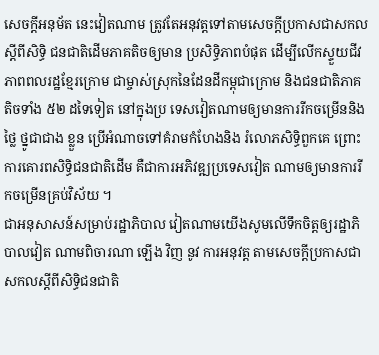សេចក្តីអនុម័ត នេះវៀតណាម ត្រូវតែអនុវត្តទៅតាមសេចក្តីប្រកាសជាសកលស្តីពីសិទ្ធិ ជនជាតិដើមភាគតិចឲ្យមាន ប្រសិទ្ធិភាពបំផុត ដើម្បីលើកស្ទួយជីវភាពពលរដ្ឋខ្មែរក្រោម ជាម្ចាស់ស្រុកនៃដែនដីកម្ពុជាក្រោម និងជនជាតិភាគតិចទាំង ៥២ ដទៃទៀត នៅក្នុងប្រ ទេសវៀតណាមឲ្យមានការរីកចម្រើននិងថ្លៃ ថ្នូជាជាង ខ្លួន ប្រើអំណាចទៅគំរាមកំហែងនិង រំលោភសិទ្ធិពួកគេ ព្រោះការគោរពសិទ្ធិជនជាតិដើម គឺជាការអភិវឌ្ឍប្រទេសវៀត ណាមឲ្យមានការរីកចម្រើនគ្រប់វិស័យ ។
ជាអនុសាសន៍សម្រាប់រដ្ឋាភិបាល វៀតណាមយើងសូមលើទឹកចិត្តឲ្យរដ្ឋាភិបាលវៀត ណាមពិចារណា ឡើង វិញ នូវ ការអនុវត្ត តាមសេចក្តីប្រកាសជាសកលស្តីពីសិទ្ធិជនជាតិ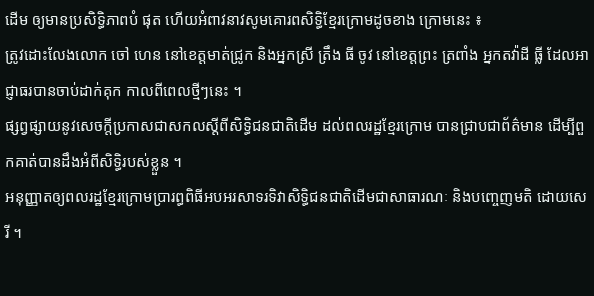ដើម ឲ្យមានប្រសិទ្ធិភាពបំ ផុត ហើយអំពាវនាវសូមគោរពសិទ្ធិខ្មែរក្រោមដូចខាង ក្រោមនេះ ៖
ត្រូវដោះលែងលោក ចៅ ហេន នៅខេត្តមាត់ជ្រូក និងអ្នកស្រី ត្រឹង ធី ចូវ នៅខេត្តព្រះ ត្រពាំង អ្នកតវ៉ាដី ធ្លី ដែលអាជ្ញាធរបានចាប់ដាក់គុក កាលពីពេលថ្មីៗនេះ ។
ផ្សព្វផ្សាយនូវសេចក្តីប្រកាសជាសកលស្តីពីសិទ្ធិជនជាតិដើម ដល់ពលរដ្ឋខ្មែរក្រោម បានជ្រាបជាព័ត៌មាន ដើម្បីពួកគាត់បានដឹងអំពីសិទ្ធិរបស់ខ្លួន ។
អនុញ្ញាតឲ្យពលរដ្ឋខ្មែរក្រោមប្រារព្ធពិធីអបអរសាទរទិវាសិទ្ធិជនជាតិដើមជាសាធារណៈ និងបញ្ចេញមតិ ដោយសេរី ។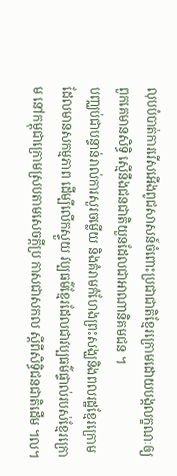លុបបំបាត់ការរើសអើងពូជសាសន៍ចំពោះប្រជាជាតិខ្មែរក្រោមដោយបង្កលក្ខណៈឲ្យ ពួកគេមានសិទ្ធិ ស្មើនឹងជនជាតិយួនដែលជាអាណានិគមជន ។
បញ្ឈប់ជាបន្ទាន់រាល់ការសួរចម្លើយ និងគំរាមកំហែងព្រះសង្ឃនិងពលរដ្ឋខ្មែរក្រោម ដែលមានសកម្មភាព ដើម្បីលើកស្ទួយ វប្បធម៌ខ្មែរដែលជាវប្បធម៌ផ្ទាល់របស់ខ្មែរក្រោម នៅកម្ពុជាក្រោមស្របតាមសេចក្តីប្រ កាសជាសកល ស្តីពីសិទ្ធិជនជាតិដើម ។ល។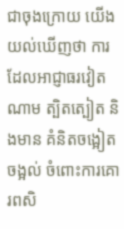ជាចុងក្រោយ យើងយល់ឃើញថា ការដែលអាជ្ញាធរវៀតណាម ត្បិតត្បៀត និងមាន គំនិតចង្អៀត ចង្អល់ ចំពោះការគោរពសិ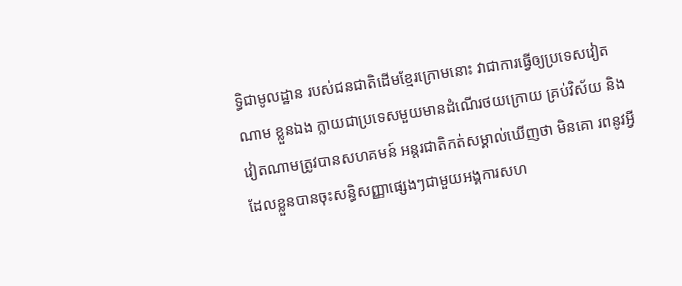ទ្ធិជាមូលដ្ឋាន របស់ជនជាតិដើមខ្មែរក្រោមនោះ វាជាការធ្វើឲ្យប្រទេសវៀតណាម ខ្លួនឯង ក្លាយជាប្រទេសមួយមានដំណើរថយក្រោយ គ្រប់វិស័យ និងវៀតណាមត្រូវបានសហគមន៍ អន្តរជាតិកត់សម្គាល់ឃើញថា មិនគោ រពនូវអ្វីដែលខ្លួនបានចុះសន្ធិសញ្ញាផ្សេងៗជាមួយអង្គការសហ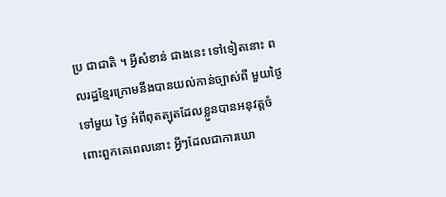ប្រ ជាជាតិ ។ អ្វីសំខាន់ ជាងនេះ ទៅទៀតនោះ ពលរដ្ឋខ្មែរក្រោមនឹងបានយល់កាន់ច្បាស់ពី មួយថ្ងៃទៅមួយ ថ្ងៃ អំពីពុតត្បុតដែលខ្លួនបានអនុវត្តចំពោះពួកគេពេលនោះ អ្វីៗដែលជាការឃោ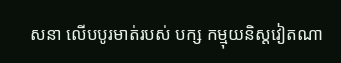សនា លើបបូរមាត់របស់ បក្ស កម្មុយនិស្តវៀតណា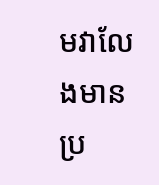មវាលែងមានប្រ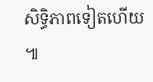សិទ្ធិភាពទៀតហើយ ៕